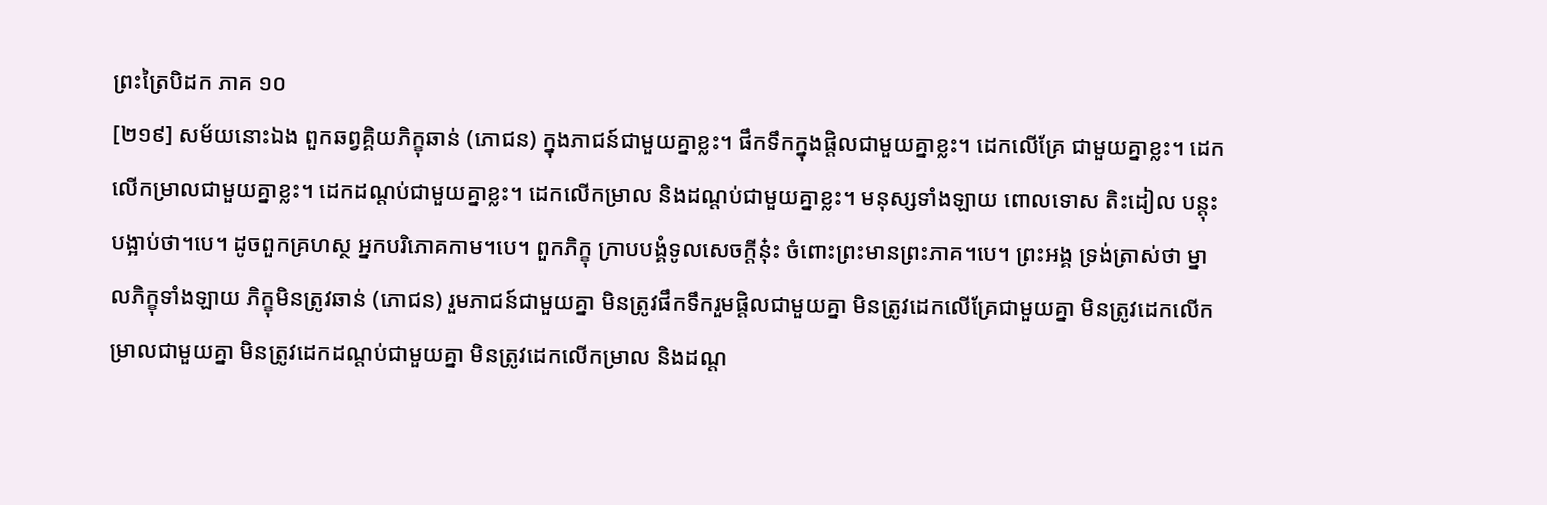ព្រះត្រៃបិដក ភាគ ១០
[២១៩] សម័យនោះឯង ពួកឆព្វគ្គិយភិក្ខុឆាន់ (ភោជន) ក្នុងភាជន៍ជាមួយគ្នាខ្លះ។ ផឹកទឹកក្នុងផ្តិលជាមួយគ្នាខ្លះ។ ដេកលើគ្រែ ជាមួយគ្នាខ្លះ។ ដេកលើកម្រាលជាមួយគ្នាខ្លះ។ ដេកដណ្តប់ជាមួយគ្នាខ្លះ។ ដេកលើកម្រាល និងដណ្តប់ជាមួយគ្នាខ្លះ។ មនុស្សទាំងឡាយ ពោលទោស តិះដៀល បន្តុះបង្អាប់ថា។បេ។ ដូចពួកគ្រហស្ថ អ្នកបរិភោគកាម។បេ។ ពួកភិក្ខុ ក្រាបបង្គំទូលសេចក្តីនុ៎ះ ចំពោះព្រះមានព្រះភាគ។បេ។ ព្រះអង្គ ទ្រង់ត្រាស់ថា ម្នាលភិក្ខុទាំងឡាយ ភិក្ខុមិនត្រូវឆាន់ (ភោជន) រួមភាជន៍ជាមួយគ្នា មិនត្រូវផឹកទឹករួមផ្តិលជាមួយគ្នា មិនត្រូវដេកលើគ្រែជាមួយគ្នា មិនត្រូវដេកលើកម្រាលជាមួយគ្នា មិនត្រូវដេកដណ្តប់ជាមួយគ្នា មិនត្រូវដេកលើកម្រាល និងដណ្ត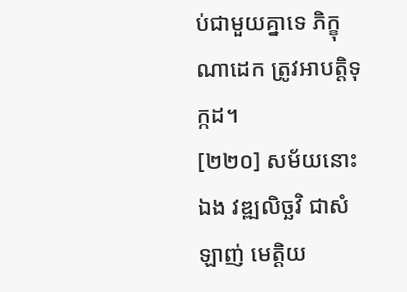ប់ជាមួយគ្នាទេ ភិក្ខុណាដេក ត្រូវអាបត្តិទុក្កដ។
[២២០] សម័យនោះឯង វឌ្ឍលិច្ឆវិ ជាសំឡាញ់ មេត្តិយ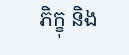ភិក្ខុ និង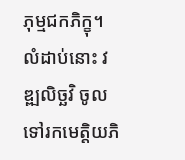ភុម្មជកភិក្ខុ។ លំដាប់នោះ វឌ្ឍលិច្ឆវិ ចូលទៅរកមេត្តិយភិ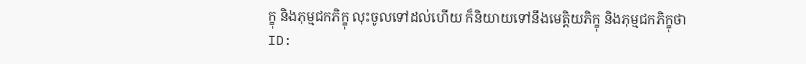ក្ខុ និងភុម្មជកភិក្ខុ លុះចូលទៅដល់ហើយ ក៏និយាយទៅនឹងមេត្តិយភិក្ខុ និងភុម្មជកភិក្ខុថា
ID: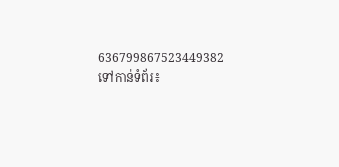636799867523449382
ទៅកាន់ទំព័រ៖